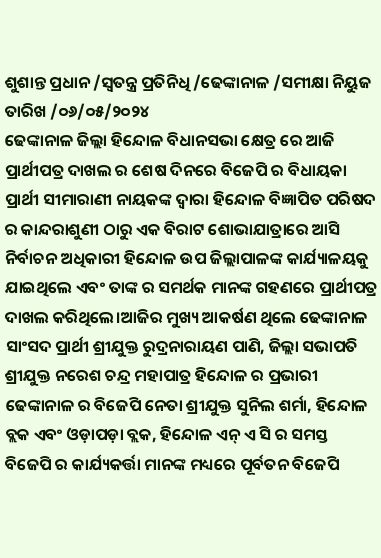ଶୁଶାନ୍ତ ପ୍ରଧାନ /ସ୍ୱତନ୍ତ୍ର ପ୍ରତିନିଧି /ଢେଙ୍କାନାଳ /ସମୀକ୍ଷା ନିୟୁଜ
ତାରିଖ /୦୬/୦୫/୨୦୨୪
ଢେଙ୍କାନାଳ ଜିଲ୍ଲା ହିନ୍ଦୋଳ ବିଧାନସଭା କ୍ଷେତ୍ର ରେ ଆଜି ପ୍ରାର୍ଥୀପତ୍ର ଦାଖଲ ର ଶେଷ ଦିନରେ ବିଜେପି ର ବିଧାୟକା ପ୍ରାର୍ଥୀ ସୀମାରାଣୀ ନାୟକଙ୍କ ଦ୍ୱାରା ହିନ୍ଦୋଳ ବିଜ୍ଞାପିତ ପରିଷଦ ର କାନ୍ଦରାଶୁଣୀ ଠାରୁ ଏକ ବିରାଟ ଶୋଭାଯାତ୍ରାରେ ଆସି ନିର୍ବାଚନ ଅଧିକାରୀ ହିନ୍ଦୋଳ ଉପ ଜିଲ୍ଲାପାଳଙ୍କ କାର୍ଯ୍ୟାଳୟକୁ ଯାଇଥିଲେ ଏବଂ ତାଙ୍କ ର ସମର୍ଥକ ମାନଙ୍କ ଗହଣରେ ପ୍ରାର୍ଥୀପତ୍ର ଦାଖଲ କରିଥିଲେ।ଆଜିର ମୁଖ୍ୟ ଆକର୍ଷଣ ଥିଲେ ଢେଙ୍କାନାଳ ସାଂସଦ ପ୍ରାର୍ଥୀ ଶ୍ରୀଯୁକ୍ତ ରୁଦ୍ରନାରାୟଣ ପାଣି, ଜିଲ୍ଲା ସଭାପତି ଶ୍ରୀଯୁକ୍ତ ନରେଶ ଚନ୍ଦ୍ର ମହାପାତ୍ର ହିନ୍ଦୋଳ ର ପ୍ରଭାରୀ ଢେଙ୍କାନାଳ ର ବିଜେପି ନେତା ଶ୍ରୀଯୁକ୍ତ ସୁନିଲ ଶର୍ମା, ହିନ୍ଦୋଳ ବ୍ଲକ ଏବଂ ଓଡ଼ାପଡ଼ା ବ୍ଲକ, ହିନ୍ଦୋଳ ଏନ୍ ଏ ସି ର ସମସ୍ତ ବିଜେପି ର କାର୍ଯ୍ୟକର୍ତ୍ତା ମାନଙ୍କ ମଧ୍ୟରେ ପୂର୍ବତନ ବିଜେପି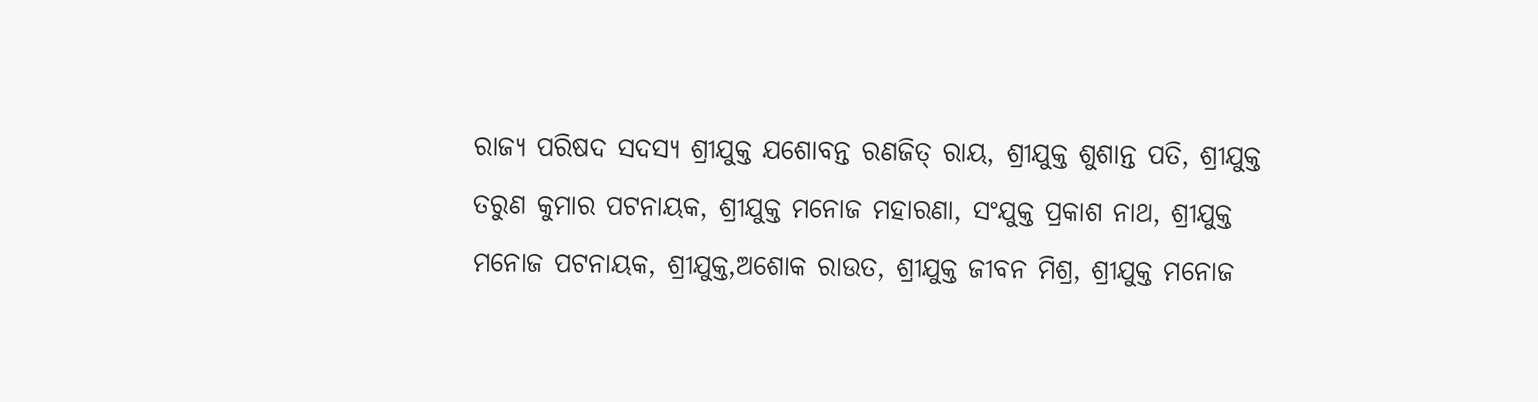ରାଜ୍ୟ ପରିଷଦ ସଦସ୍ୟ ଶ୍ରୀଯୁକ୍ତ ଯଶୋବନ୍ତ ରଣଜିତ୍ ରାୟ, ଶ୍ରୀଯୁକ୍ତ ଶୁଶାନ୍ତ ପତି, ଶ୍ରୀଯୁକ୍ତ ତରୁଣ କୁମାର ପଟନାୟକ, ଶ୍ରୀଯୁକ୍ତ ମନୋଜ ମହାରଣା, ସଂଯୁକ୍ତ ପ୍ରକାଶ ନାଥ, ଶ୍ରୀଯୁକ୍ତ ମନୋଜ ପଟନାୟକ, ଶ୍ରୀଯୁକ୍ତ,ଅଶୋକ ରାଉତ, ଶ୍ରୀଯୁକ୍ତ ଜୀବନ ମିଶ୍ର, ଶ୍ରୀଯୁକ୍ତ ମନୋଜ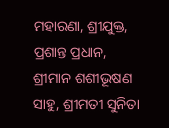ମହାରଣା, ଶ୍ରୀଯୁକ୍ତ, ପ୍ରଶାନ୍ତ ପ୍ରଧାନ, ଶ୍ରୀମାନ ଶଶୀଭୂଷଣ ସାହୁ, ଶ୍ରୀମତୀ ସୁନିତା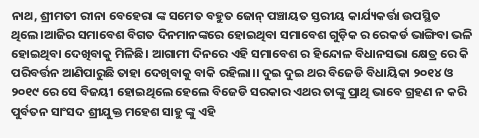ନାଥ, ଶ୍ରୀମତୀ ରୀନା ବେହେରା ଙ୍କ ସମେତ ବହୁତ ଜୋନ୍ ପଞ୍ଚାୟତ ସ୍ତରୀୟ କାର୍ଯ୍ୟକର୍ତ୍ତା ଉପସ୍ଥିତ ଥିଲେ।ଆଜିର ସମାବେଶ ବିଗତ ଦିନମାନଙ୍କରେ ହୋଇଥିବା ସମାବେଶ ଗୁଡ଼ିକ ର ରେକର୍ଡ ଭାଙ୍ଗିବା ଭଳି ହୋଇଥିବା ଦେଖିବାକୁ ମିଳିଛି। ଆଗାମୀ ଦିନରେ ଏହି ସମାବେଶ ର ହିନ୍ଦୋଳ ବିଧାନସଭା କ୍ଷେତ୍ର ରେ କି ପରିବର୍ତ୍ତନ ଆଣିପାରୁଛି ତାହା ଦେଖିବାକୁ ବାକି ରହିଲା।। ଦୁଇ ଦୁଇ ଥର ବିଜେଡି ବିଧାୟିକା ୨୦୧୪ ଓ ୨୦୧୯ ରେ ସେ ବିଜୟୀ ହୋଇଥିଲେ ହେଲେ ବିଜେଡି ସରକାର ଏଥର ତାଙ୍କୁ ପ୍ରାଥି ଭାବେ ଗ୍ରହଣ ନ କରି ପୁର୍ବତନ ସାଂସଦ ଶ୍ରୀଯୁକ୍ତ ମହେଶ ସାହୁ ଙ୍କୁ ଏହି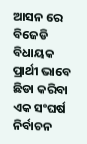ଆସନ ରେ ବିଜେଡି ବିଧାୟକ ପ୍ରାର୍ଥୀ ଭାବେ ଛିଡା କରିବା ଏକ ସଂଘର୍ଷ ନିର୍ବାଚନ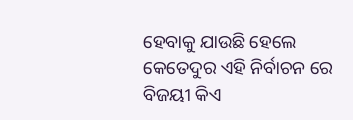ହେବାକୁ ଯାଉଛି ହେଲେ କେତେଦୁର ଏହି ନିର୍ବାଚନ ରେ ବିଜୟୀ କିଏ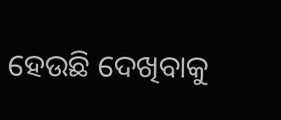ହେଉଛି ଦେଖିବାକୁ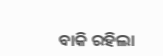ବାକି ରହିଲା